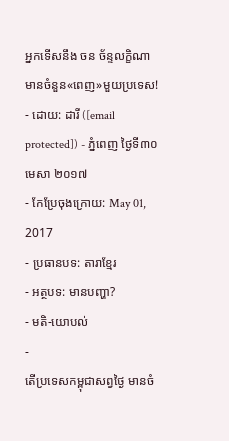អ្នកទើសនឹង ចន ច័ន្ទលក្ខិណា មានចំនួន«ពេញ»មួយប្រទេស!
- ដោយ: ដារី ([email protected]) - ភ្នំពេញ ថ្ងៃទី៣០ មេសា ២០១៧
- កែប្រែចុងក្រោយ: May 01, 2017
- ប្រធានបទ: តារាខ្មែរ
- អត្ថបទ: មានបញ្ហា?
- មតិ-យោបល់
-
តើប្រទេសកម្ពុជាសព្វថ្ងៃ មានចំ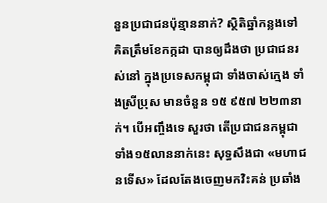នួនប្រជាជនប៉ុន្មាននាក់? ស្ថិតិឆ្នាំកន្លងទៅ គិតត្រឹមខែកក្កដា បានឲ្យដឹងថា ប្រជាជនរស់នៅ ក្នុងប្រទេសកម្ពុជា ទាំងចាស់ក្មេង ទាំងស្រីប្រុស មានចំនួន ១៥ ៩៥៧ ២២៣នាក់។ បើអញ្ចឹងទេ សួរថា តើប្រជាជនកម្ពុជា ទាំង១៥លាននាក់នេះ សុទ្ធសឹងជា «មហាជនទើស» ដែលតែងចេញមកវិះគន់ ប្រឆាំង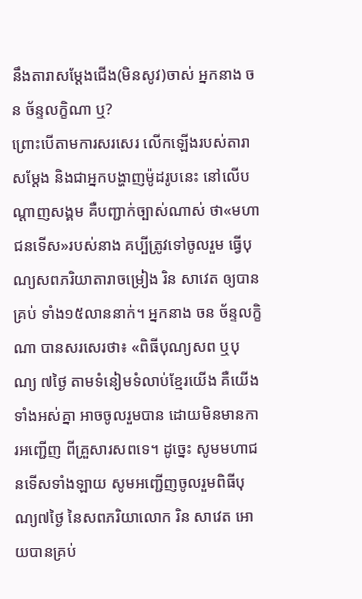នឹងតារាសម្ដែងជើង(មិនសូវ)ចាស់ អ្នកនាង ចន ច័ន្ទលក្ខិណា ឬ?
ព្រោះបើតាមការសរសេរ លើកឡើងរបស់តារាសម្ដែង និងជាអ្នកបង្ហាញម៉ូដរូបនេះ នៅលើបណ្ដាញសង្គម គឺបញ្ជាក់ច្បាស់ណាស់ ថា«មហាជនទើស»របស់នាង គប្បីត្រូវទៅចូលរួម ធ្វើបុណ្យសពភរិយាតារាចម្រៀង រិន សាវេត ឲ្យបានគ្រប់ ទាំង១៥លាននាក់។ អ្នកនាង ចន ច័ន្ទលក្ខិណា បានសរសេរថា៖ «ពិធីបុណ្យសព ឬបុណ្យ ៧ថ្ងៃ តាមទំនៀមទំលាប់ខ្មែរយើង គឺយើងទាំងអស់គ្នា អាចចូលរួមបាន ដោយមិនមានការអញ្ជើញ ពីគ្រួសារសពទេ។ ដូច្នេះ សូមមហាជនទើសទាំងឡាយ សូមអញ្ជើញចូលរួមពិធីបុណ្យ៧ថ្ងៃ នៃសពភរិយាលោក រិន សាវេត អោយបានគ្រប់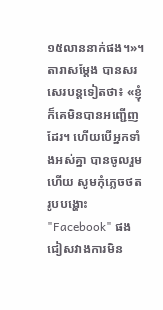១៥លាននាក់ផង។»។
តារាសម្ដែង បានសរសេរបន្តទៀតថា៖ «ខ្ញុំក៏គេមិនបានអញ្ជើញដែរ។ ហើយបើអ្នកទាំងអស់គ្នា បានចូលរួមហើយ សូមកុំភ្លេចថតរូបបង្ហោះ "Facebook" ផង ជៀសវាងការមិន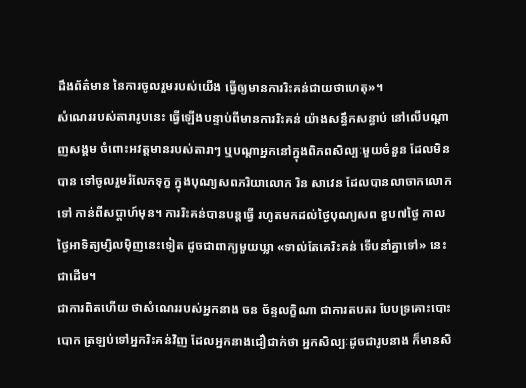ដឹងព័ត៌មាន នៃការចូលរួមរបស់យើង ធ្វើឲ្យមានការរិះគន់ជាយថាហេតុ»។
សំណេររបស់តារារូបនេះ ធ្វើឡើងបន្ទាប់ពីមានការរិះគន់ យ៉ាងសន្ធឹកសន្ធាប់ នៅលើបណ្ដាញសង្គម ចំពោះអវត្តមានរបស់តារាៗ ឬបណ្ដាអ្នកនៅក្នុងពិភពសិល្បៈមួយចំនួន ដែលមិនបាន ទៅចូលរួមរំលែកទុក្ខ ក្នុងបុណ្យសពភរិយាលោក រិន សាវេន ដែលបានលាចាកលោកទៅ កាន់ពីសប្ដាហ៍មុន។ ការរិះគន់បានបន្តធ្វើ រហូតមកដល់ថ្ងៃបុណ្យសព ខួប៧ថ្ងៃ កាលថ្ងៃអាទិត្យម្សិលម៉ិញនេះទៀត ដូចជាពាក្យមួយឃ្លា «ទាល់តែគេរិះគន់ ទើបនាំគ្នាទៅ» នេះជាដើម។
ជាការពិតហើយ ថាសំណេររបស់អ្នកនាង ចន ច័ន្ទលក្ខិណា ជាការតបតរ បែបទ្រគោះបោះបោក ត្រឡប់ទៅអ្នករិះគន់វិញ ដែលអ្នកនាងជឿជាក់ថា អ្នកសិល្បៈដូចជារូបនាង ក៏មានសិ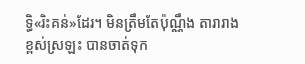ទ្ធិ«រិះគន់»ដែរ។ មិនត្រឹមតែប៉ុណ្ណឹង តារារាងខ្ពស់ស្រឡះ បានចាត់ទុក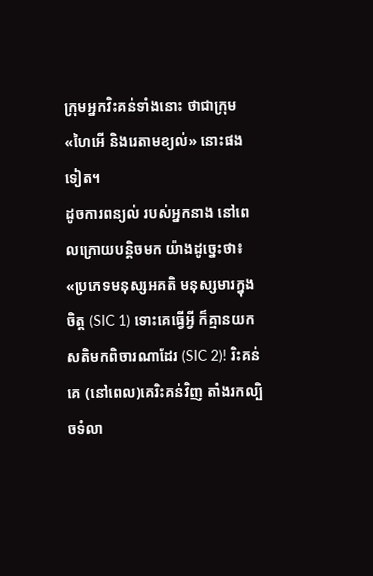ក្រុមអ្នកវិះគន់ទាំងនោះ ថាជាក្រុម «ហៃអើ និងរេតាមខ្យល់» នោះផងទៀត។
ដូចការពន្យល់ របស់អ្នកនាង នៅពេលក្រោយបន្តិចមក យ៉ាងដូច្នេះថា៖ «ប្រភេទមនុស្សអគតិ មនុស្សមារក្នុងចិត្ត (SIC 1) ទោះគេធ្វើអ្វី ក៏គ្មានយកសតិមកពិចារណាដែរ (SIC 2)! រិះគន់គេ (នៅពេល)គេរិះគន់វិញ តាំងរកល្បិចទំលា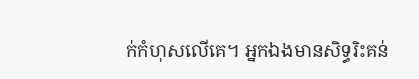ក់កំហុសលើគេ។ អ្នកឯងមានសិទ្ធរិះគន់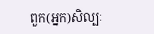ពួក(អ្នក)សិល្បៈ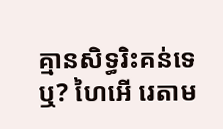គ្មានសិទ្ធរិះគន់ទេឬ? ហៃអើ រេតាម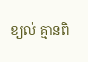ខ្យល់ គ្មានពិ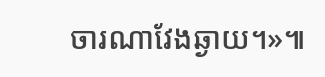ចារណាវែងឆ្ងាយ។»៕